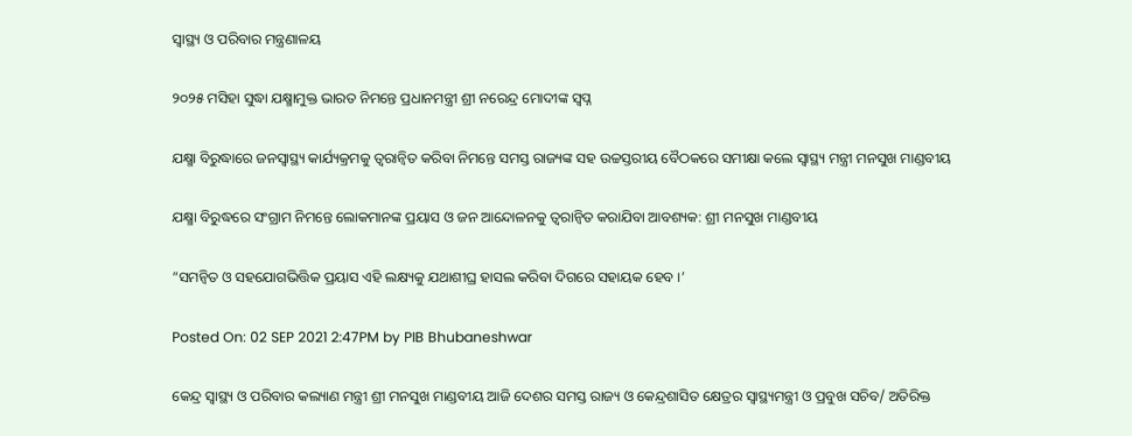ସ୍ୱାସ୍ଥ୍ୟ ଓ ପରିବାର ମନ୍ତ୍ରଣାଳୟ

୨୦୨୫ ମସିହା ସୁଦ୍ଧା ଯକ୍ଷ୍ମାମୁକ୍ତ ଭାରତ ନିମନ୍ତେ ପ୍ରଧାନମନ୍ତ୍ରୀ ଶ୍ରୀ ନରେନ୍ଦ୍ର ମୋଦୀଙ୍କ ସ୍ୱପ୍ନ

ଯକ୍ଷ୍ମା ବିରୁଦ୍ଧାରେ ଜନସ୍ୱାସ୍ଥ୍ୟ କାର୍ଯ୍ୟକ୍ରମକୁ ତ୍ୱରାନ୍ୱିତ କରିବା ନିମନ୍ତେ ସମସ୍ତ ରାଜ୍ୟଙ୍କ ସହ ଉଚ୍ଚସ୍ତରୀୟ ବୈଠକରେ ସମୀକ୍ଷା କଲେ ସ୍ୱାସ୍ଥ୍ୟ ମନ୍ତ୍ରୀ ମନସୁଖ ମାଣ୍ଡବୀୟ

ଯକ୍ଷ୍ମା ବିରୁଦ୍ଧରେ ସଂଗ୍ରାମ ନିମନ୍ତେ ଲୋକମାନଙ୍କ ପ୍ରୟାସ ଓ ଜନ ଆନ୍ଦୋଳନକୁ ତ୍ୱରାନ୍ୱିତ କରାଯିବା ଆବଶ୍ୟକ: ଶ୍ରୀ ମନସୁଖ ମାଣ୍ଡବୀୟ

“ସମନ୍ୱିତ ଓ ସହଯୋଗଭିତ୍ତିକ ପ୍ରୟାସ ଏହି ଲକ୍ଷ୍ୟକୁ ଯଥାଶୀଘ୍ର ହାସଲ କରିବା ଦିଗରେ ସହାୟକ ହେବ ।’

Posted On: 02 SEP 2021 2:47PM by PIB Bhubaneshwar

କେନ୍ଦ୍ର ସ୍ୱାସ୍ଥ୍ୟ ଓ ପରିବାର କଲ୍ୟାଣ ମନ୍ତ୍ରୀ ଶ୍ରୀ ମନସୁଖ ମାଣ୍ଡବୀୟ ଆଜି ଦେଶର ସମସ୍ତ ରାଜ୍ୟ ଓ କେନ୍ଦ୍ରଶାସିତ କ୍ଷେତ୍ରର ସ୍ୱାସ୍ଥ୍ୟମନ୍ତ୍ରୀ ଓ ପ୍ରବୁଖ ସଚିବ/ ଅତିରିକ୍ତ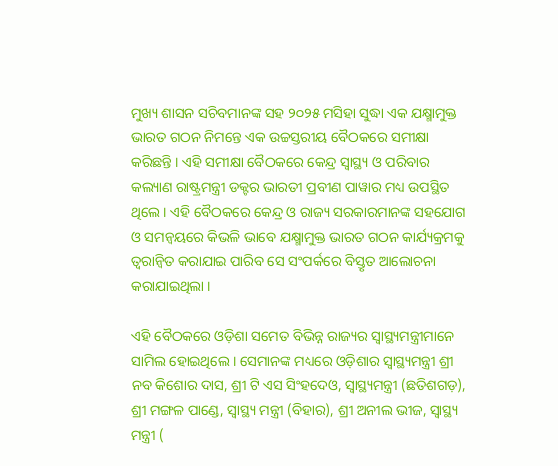ମୁଖ୍ୟ ଶାସନ ସଚିବମାନଙ୍କ ସହ ୨୦୨୫ ମସିହା ସୁଦ୍ଧା ଏକ ଯକ୍ଷ୍ମାମୁକ୍ତ ଭାରତ ଗଠନ ନିମନ୍ତେ ଏକ ଉଚ୍ଚସ୍ତରୀୟ ବୈଠକରେ ସମୀକ୍ଷା କରିଛନ୍ତି । ଏହି ସମୀକ୍ଷା ବୈଠକରେ କେନ୍ଦ୍ର ସ୍ୱାସ୍ଥ୍ୟ ଓ ପରିବାର କଲ୍ୟାଣ ରାଷ୍ଟ୍ରମନ୍ତ୍ରୀ ଡକ୍ଟର ଭାରତୀ ପ୍ରବୀଣ ପାୱାର ମଧ୍ୟ ଉପସ୍ଥିତ ଥିଲେ । ଏହି ବୈଠକରେ କେନ୍ଦ୍ର ଓ ରାଜ୍ୟ ସରକାରମାନଙ୍କ ସହଯୋଗ ଓ ସମନ୍ୱୟରେ କିଭଳି ଭାବେ ଯକ୍ଷ୍ମାମୁକ୍ତ ଭାରତ ଗଠନ କାର୍ଯ୍ୟକ୍ରମକୁ ତ୍ୱରାନ୍ୱିତ କରାଯାଇ ପାରିବ ସେ ସଂପର୍କରେ ବିସ୍ତୃତ ଆଲୋଚନା କରାଯାଇଥିଲା ।

ଏହି ବୈଠକରେ ଓଡ଼ିଶା ସମେତ ବିଭିନ୍ନ ରାଜ୍ୟର ସ୍ୱାସ୍ଥ୍ୟମନ୍ତ୍ରୀମାନେ ସାମିଲ ହୋଇଥିଲେ । ସେମାନଙ୍କ ମଧ୍ୟରେ ଓଡ଼ିଶାର ସ୍ୱାସ୍ଥ୍ୟମନ୍ତ୍ରୀ ଶ୍ରୀ ନବ କିଶୋର ଦାସ, ଶ୍ରୀ ଟି ଏସ ସିଂହଦେଓ, ସ୍ୱାସ୍ଥ୍ୟମନ୍ତ୍ରୀ (ଛତିଶଗଡ଼), ଶ୍ରୀ ମଙ୍ଗଳ ପାଣ୍ଡେ, ସ୍ୱାସ୍ଥ୍ୟ ମନ୍ତ୍ରୀ (ବିହାର), ଶ୍ରୀ ଅନୀଲ ଭୀଜ, ସ୍ୱାସ୍ଥ୍ୟ ମନ୍ତ୍ରୀ (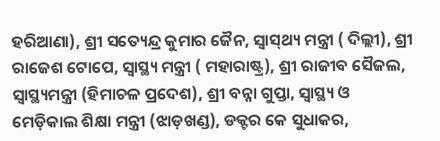ହରିଆଣା), ଶ୍ରୀ ସତ୍ୟେନ୍ଦ୍ର କୁମାର ଜୈନ, ସ୍ୱାସ୍‍ଥ୍ୟ ମନ୍ତ୍ରୀ ( ଦିଲ୍ଲୀ), ଶ୍ରୀ ରାଜେଶ ଟୋପେ, ସ୍ୱାସ୍ଥ୍ୟ ମନ୍ତ୍ରୀ ( ମହାରାଷ୍ଟ୍ର), ଶ୍ରୀ ରାଜୀବ ସୈଜଲ, ସ୍ୱାସ୍ଥ୍ୟମନ୍ତ୍ରୀ (ହିମାଚଳ ପ୍ରଦେଶ), ଶ୍ରୀ ବନ୍ନା ଗୁପ୍ତା, ସ୍ୱାସ୍ଥ୍ୟ ଓ ମେଡ଼ିକାଲ ଶିକ୍ଷା ମନ୍ତ୍ରୀ (ଝାଡ଼ଖଣ୍ଡ), ଡକ୍ଟର କେ ସୁଧାକର,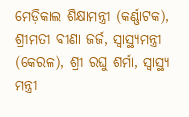ମେଡ଼ିକାଲ ଶିକ୍ଷାମନ୍ତ୍ରୀ (କର୍ଣ୍ଣାଟକ), ଶ୍ରୀମତୀ ବୀଣା ଜର୍ଜ, ସ୍ୱାସ୍ଥ୍ୟମନ୍ତ୍ରୀ (କେରଳ), ଶ୍ରୀ ରଘୁ ଶର୍ମା, ସ୍ୱାସ୍ଥ୍ୟ ମନ୍ତ୍ରୀ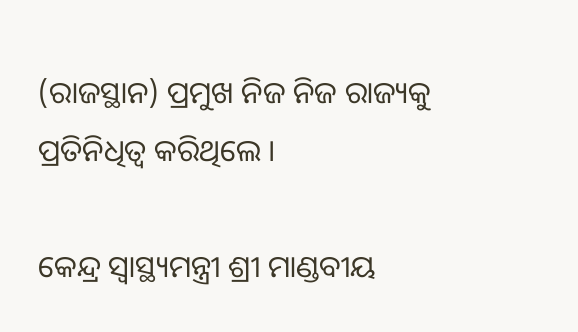(ରାଜସ୍ଥାନ) ପ୍ରମୁଖ ନିଜ ନିଜ ରାଜ୍ୟକୁ ପ୍ରତିନିଧିତ୍ୱ କରିଥିଲେ ।

କେନ୍ଦ୍ର ସ୍ୱାସ୍ଥ୍ୟମନ୍ତ୍ରୀ ଶ୍ରୀ ମାଣ୍ଡବୀୟ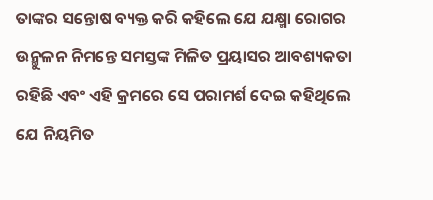ତାଙ୍କର ସନ୍ତୋଷ ବ୍ୟକ୍ତ କରି କହିଲେ ଯେ ଯକ୍ଷ୍ମା ରୋଗର ଉନ୍ମୁଳନ ନିମନ୍ତେ ସମସ୍ତଙ୍କ ମିଳିତ ପ୍ରୟାସର ଆବଶ୍ୟକତା ରହିଛି ଏବଂ ଏହି କ୍ରମରେ ସେ ପରାମର୍ଶ ଦେଇ କହିଥିଲେ ଯେ ନିୟମିତ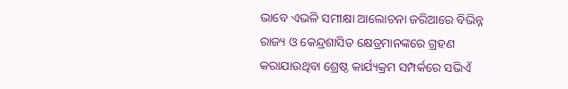ଭାବେ ଏଭଳି ସମୀକ୍ଷା ଆଲୋଚନା ଜରିଆରେ ବିଭିନ୍ନ ରାଜ୍ୟ ଓ କେନ୍ଦ୍ରଶାସିତ କ୍ଷେତ୍ରମାନଙ୍କରେ ଗ୍ରହଣ କରାଯାଉଥିବା ଶ୍ରେଷ୍ଠ କାର୍ଯ୍ୟକ୍ରମ ସମ୍ପର୍କରେ ସଭିଏଁ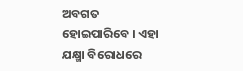ଅବଗତ ହୋଇପାରିବେ । ଏହା ଯକ୍ଷ୍ମା ବିରୋଧରେ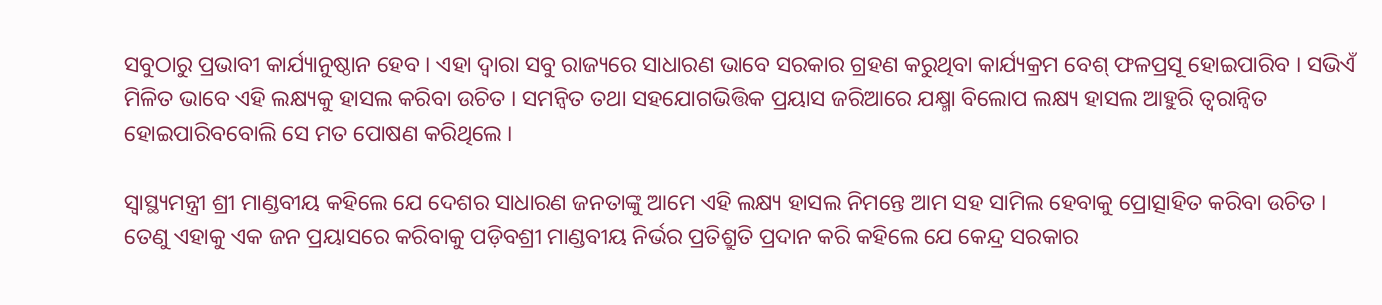ସବୁଠାରୁ ପ୍ରଭାବୀ କାର୍ଯ୍ୟାନୁଷ୍ଠାନ ହେବ । ଏହା ଦ୍ୱାରା ସବୁ ରାଜ୍ୟରେ ସାଧାରଣ ଭାବେ ସରକାର ଗ୍ରହଣ କରୁଥିବା କାର୍ଯ୍ୟକ୍ରମ ବେଶ୍‍ ଫଳପ୍ରସୂ ହୋଇପାରିବ । ସଭିଏଁ ମିଳିତ ଭାବେ ଏହି ଲକ୍ଷ୍ୟକୁ ହାସଲ କରିବା ଉଚିତ । ସମନ୍ୱିତ ତଥା ସହଯୋଗଭିତ୍ତିକ ପ୍ରୟାସ ଜରିଆରେ ଯକ୍ଷ୍ମା ବିଲୋପ ଲକ୍ଷ୍ୟ ହାସଲ ଆହୁରି ତ୍ୱରାନ୍ୱିତ ହୋଇପାରିବବୋଲି ସେ ମତ ପୋଷଣ କରିଥିଲେ ।

ସ୍ୱାସ୍ଥ୍ୟମନ୍ତ୍ରୀ ଶ୍ରୀ ମାଣ୍ଡବୀୟ କହିଲେ ଯେ ଦେଶର ସାଧାରଣ ଜନତାଙ୍କୁ ଆମେ ଏହି ଲକ୍ଷ୍ୟ ହାସଲ ନିମନ୍ତେ ଆମ ସହ ସାମିଲ ହେବାକୁ ପ୍ରୋତ୍ସାହିତ କରିବା ଉଚିତ । ତେଣୁ ଏହାକୁ ଏକ ଜନ ପ୍ରୟାସରେ କରିବାକୁ ପଡ଼ିବଶ୍ରୀ ମାଣ୍ଡବୀୟ ନିର୍ଭର ପ୍ରତିଶ୍ରୁତି ପ୍ରଦାନ କରି କହିଲେ ଯେ କେନ୍ଦ୍ର ସରକାର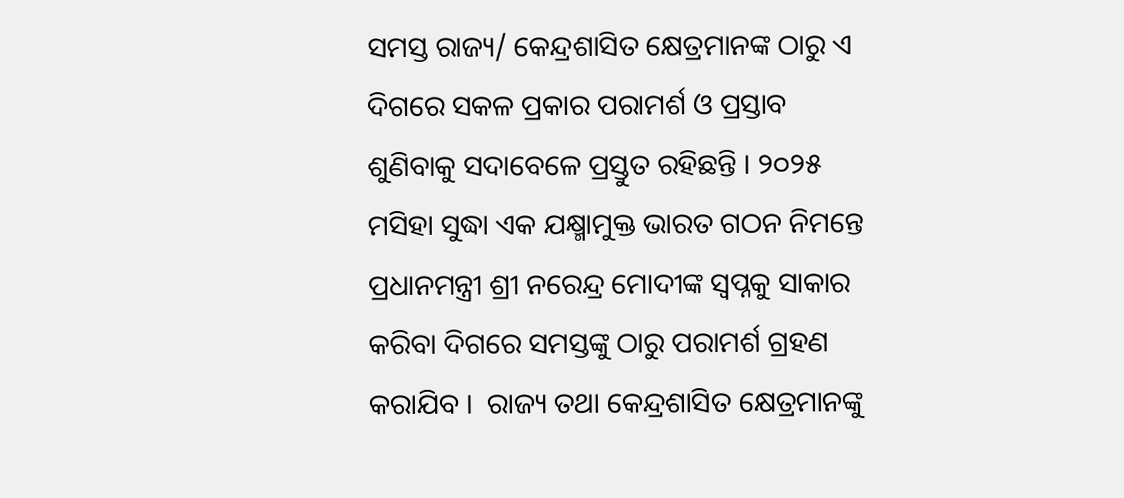ସମସ୍ତ ରାଜ୍ୟ/ କେନ୍ଦ୍ରଶାସିତ କ୍ଷେତ୍ରମାନଙ୍କ ଠାରୁ ଏ ଦିଗରେ ସକଳ ପ୍ରକାର ପରାମର୍ଶ ଓ ପ୍ରସ୍ତାବ ଶୁଣିବାକୁ ସଦାବେଳେ ପ୍ରସ୍ତୁତ ରହିଛନ୍ତି । ୨୦୨୫ ମସିହା ସୁଦ୍ଧା ଏକ ଯକ୍ଷ୍ମାମୁକ୍ତ ଭାରତ ଗଠନ ନିମନ୍ତେ ପ୍ରଧାନମନ୍ତ୍ରୀ ଶ୍ରୀ ନରେନ୍ଦ୍ର ମୋଦୀଙ୍କ ସ୍ୱପ୍ନକୁ ସାକାର କରିବା ଦିଗରେ ସମସ୍ତଙ୍କୁ ଠାରୁ ପରାମର୍ଶ ଗ୍ରହଣ କରାଯିବ ।  ରାଜ୍ୟ ତଥା କେନ୍ଦ୍ରଶାସିତ କ୍ଷେତ୍ରମାନଙ୍କୁ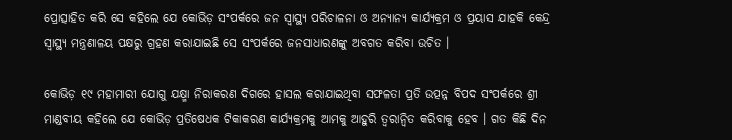ପ୍ରୋତ୍ସାହିତ କରି ସେ କହିଲେ ଯେ କୋଭିଡ଼ ସଂପର୍କରେ ଜନ ସ୍ୱାସ୍ଥ୍ୟ ପରିଚାଳନା ଓ ଅନ୍ୟାନ୍ୟ କାର୍ଯ୍ୟକ୍ରମ ଓ ପ୍ରୟାସ ଯାହକି କେନ୍ଦ୍ର ସ୍ୱାସ୍ଥ୍ୟ ମନ୍ତ୍ରଣାଳୟ ପକ୍ଷରୁ ଗ୍ରହଣ କରାଯାଇଛି ସେ ସଂପର୍କରେ ଜନସାଧାରଣଙ୍କୁ ଅବଗତ କରିବା ଉଚିତ ।

କୋଭିଡ଼ ୧୯ ମହାମାରୀ ଯୋଗୁ ଯକ୍ଷ୍ମା ନିରାକରଣ ଦିଗରେ ହାସଲ କରାଯାଇଥିବା ସଫଳତା ପ୍ରତି ଉତ୍ପନ୍ନ ବିପଦ ସଂପର୍କରେ ଶ୍ରୀ ମାଣ୍ଡବୀୟ କହିଲେ ଯେ କୋଭିଡ଼ ପ୍ରତିଷେଧକ ଟିକାକରଣ କାର୍ଯ୍ୟକ୍ରମକୁ ଆମକୁ ଆହୁରି ତ୍ୱରାନ୍ୱିତ କରିବାକୁ ହେବ । ଗତ କିଛି ଦିନ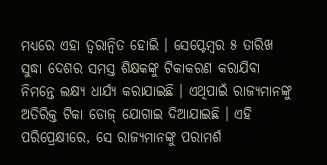ମଧ୍ୟରେ ଏହା ତ୍ୱରାନ୍ୱିତ ହୋଇି । ସେପ୍ଟେମ୍ବର ୫ ତାରିଖ ସୁଦ୍ଧା ଦେଶର ସମସ୍ତ ଶିକ୍ଷକଙ୍କୁ ଟିକାକରଣ କରାଯିବା ନିମନ୍ତେ ଲକ୍ଷ୍ୟ ଧାର୍ଯ୍ୟ କରାଯାଇଛି । ଏଥିପାଇଁ ରାଜ୍ୟମାନଙ୍କୁ ଅତିରିକ୍ତ ଟିକା ଡୋଜ୍‍ ଯୋଗାଇ ଦିଆଯାଇଛି । ଏହି ପରିପ୍ରେକ୍ଷୀରେ, ସେ ରାଜ୍ୟମାନଙ୍କୁ ପରାମର୍ଶ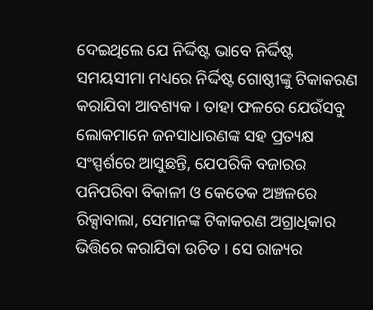ଦେଇଥିଲେ ଯେ ନିର୍ଦ୍ଦିଷ୍ଟ ଭାବେ ନିର୍ଦ୍ଦିଷ୍ଟ ସମୟସୀମା ମଧ୍ୟରେ ନିର୍ଦ୍ଦିଷ୍ଟ ଗୋଷ୍ଠୀଙ୍କୁ ଟିକାକରଣ କରାଯିବା ଆବଶ୍ୟକ । ତାହା ଫଳରେ ଯେଉଁସବୁ ଲୋକମାନେ ଜନସାଧାରଣଙ୍କ ସହ ପ୍ରତ୍ୟକ୍ଷ ସଂସ୍ପର୍ଶରେ ଆସୁଛନ୍ତି, ଯେପରିକି ବଜାରର ପନିପରିବା ବିକାଳୀ ଓ କେତେକ ଅଞ୍ଚଳରେ ରିକ୍ସାବାଲା, ସେମାନଙ୍କ ଟିକାକରଣ ଅଗ୍ରାଧିକାର ଭିତ୍ତିରେ କରାଯିବା ଉଚିତ । ସେ ରାଜ୍ୟର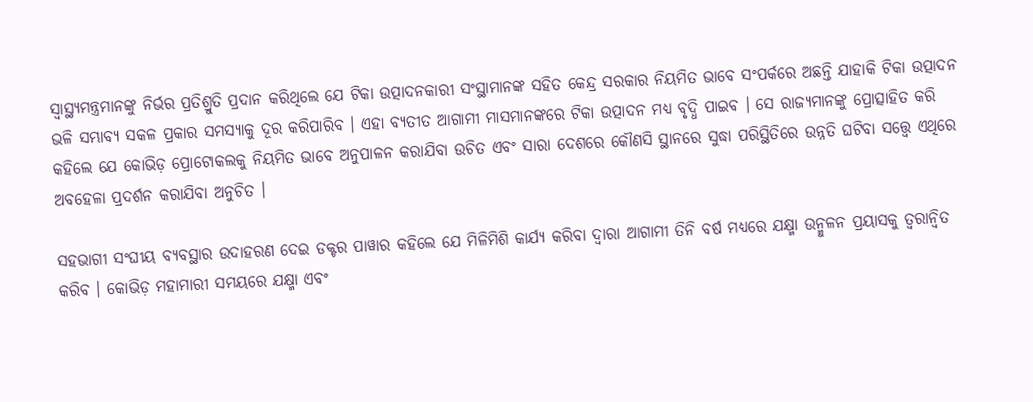ସ୍ୱାସ୍ଥ୍ୟମନ୍ତ୍ରମାନଙ୍କୁ ନିର୍ଭର ପ୍ରତିଶ୍ରୁତି ପ୍ରଦାନ କରିଥିଲେ ଯେ ଟିକା ଉତ୍ପାଦନକାରୀ ସଂସ୍ଥାମାନଙ୍କ ସହିତ କେନ୍ଦ୍ର ସରକାର ନିୟମିତ ଭାବେ ସଂପର୍କରେ ଅଛନ୍ତି ଯାହାକି ଟିକା ଉତ୍ପାଦନ ଭଳି ସମ୍ଭାବ୍ୟ ସକଳ ପ୍ରକାର ସମସ୍ୟାକୁ ଦୂର କରିପାରିବ । ଏହା ବ୍ୟତୀତ ଆଗାମୀ ମାସମାନଙ୍କରେ ଟିକା ଉତ୍ପାଦନ ମଧ୍ୟ ବୃଦ୍ଧି ପାଇବ । ସେ ରାଜ୍ୟମାନଙ୍କୁ ପ୍ରୋତ୍ସାହିତ କରି କହିଲେ ଯେ କୋଭିଡ଼ ପ୍ରୋଟୋକଲକୁ ନିୟମିତ ଭାବେ ଅନୁପାଳନ କରାଯିବା ଉଚିତ ଏବଂ ସାରା ଦେଶରେ କୌଣସି ସ୍ଥାନରେ ସୁଦ୍ଧା ପରିସ୍ଥିତିରେ ଉନ୍ନତି ଘଟିବା ସତ୍ତ୍ୱେ ଏଥିରେ ଅବହେଳା ପ୍ରଦର୍ଶନ କରାଯିବା ଅନୁଚିତ ।

ସହଭାଗୀ ସଂଘୀୟ ବ୍ୟବସ୍ଥାର ଉଦାହରଣ ଦେଇ ଡକ୍ଟର ପାୱାର କହିଲେ ଯେ ମିଳିମିଶି କାର୍ଯ୍ୟ କରିବା ଦ୍ୱାରା ଆଗାମୀ ତିନି ବର୍ଷ ମଧ୍ୟରେ ଯକ୍ଷ୍ମା ଉନ୍ମୁଳନ ପ୍ରୟାସକୁ ତ୍ୱରାନ୍ୱିତ କରିବ । କୋଭିଡ଼ ମହାମାରୀ ସମୟରେ ଯକ୍ଷ୍ମା ଏବଂ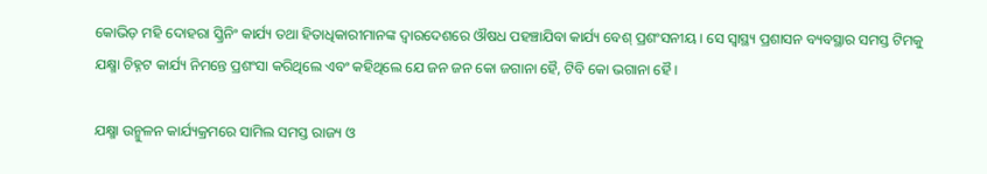କୋଭିଡ଼ ମହି ଦୋହରା ସ୍କ୍ରିନିଂ କାର୍ଯ୍ୟ ତଥା ହିତାଧିକାରୀମାନଙ୍କ ଦ୍ୱାରଦେଶରେ ଔଷଧ ପହଞ୍ଚାଯିବା କାର୍ଯ୍ୟ ବେଶ୍‍ ପ୍ରଶଂସନୀୟ । ସେ ସ୍ୱାସ୍ଥ୍ୟ ପ୍ରଶାସନ ବ୍ୟବସ୍ଥାର ସମସ୍ତ ଟିମକୁ ଯକ୍ଷ୍ମା ଚିହ୍ନଟ କାର୍ଯ୍ୟ ନିମନ୍ତେ ପ୍ରଶଂସା କରିଥିଲେ ଏବଂ କହିଥିଲେ ଯେ ଜନ ଜନ କୋ ଜଗାନା ହୈ, ଟିବି କୋ ଭଗାନା ହୈ ।

ଯକ୍ଷ୍ମା ଉନ୍ମୁଳନ କାର୍ଯ୍ୟକ୍ରମରେ ସାମିଲ ସମସ୍ତ ରାଜ୍ୟ ଓ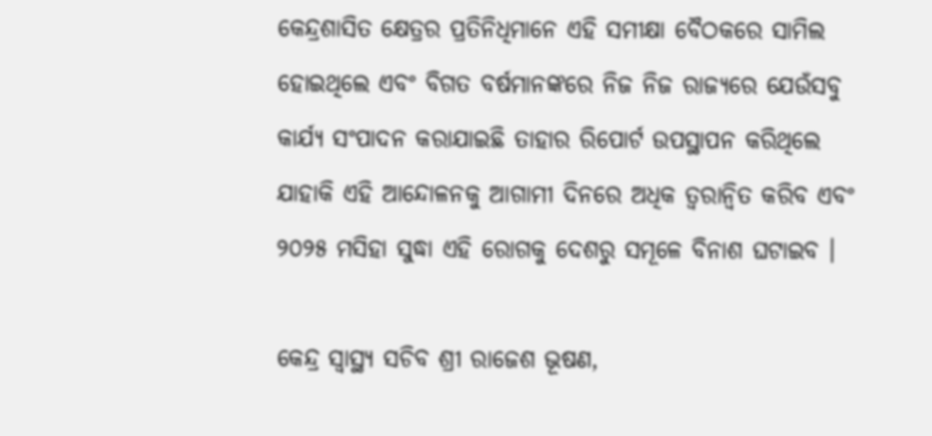କେନ୍ଦ୍ରଶାସିତ କ୍ଷେତ୍ରର ପ୍ରତିନିଧିମାନେ ଏହି ସମୀକ୍ଷା ବୈଠକରେ ସାମିଲ ହୋଇଥିଲେ ଏବଂ ବିଗତ ବର୍ଷମାନଙ୍କରେ ନିଜ ନିଜ ରାଜ୍ୟରେ ଯେଉଁସବୁ କାର୍ଯ୍ୟ ସଂପାଦନ କରାଯାଇଛି ତାହାର ରିପୋର୍ଟ ଉପସ୍ଥାପନ କରିଥିଲେ ଯାହାକି ଏହି ଆନ୍ଦୋଳନକୁ ଆଗାମୀ ଦିନରେ ଅଧିକ ତ୍ୱରାନ୍ୱିତ କରିବ ଏବଂ ୨୦୨୫ ମସିହା ସୁଦ୍ଧା ଏହି ରୋଗକୁ ଦେଶରୁ ସମୂଳେ ବିନାଶ ଘଟାଇବ ।

କେନ୍ଦ୍ର ସ୍ୱାସ୍ଥ୍ୟ ସଚିବ ଶ୍ରୀ ରାଜେଶ ଭୂଷଣ,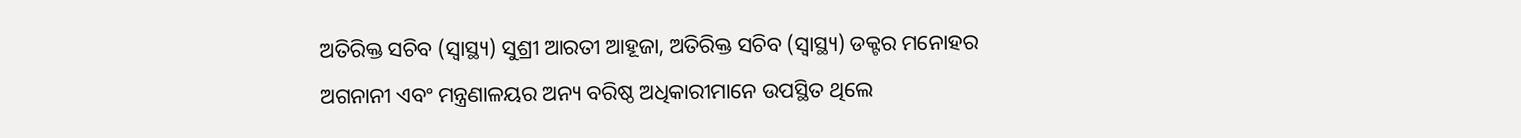ଅତିରିକ୍ତ ସଚିବ (ସ୍ୱାସ୍ଥ୍ୟ) ସୁଶ୍ରୀ ଆରତୀ ଆହୂଜା, ଅତିରିକ୍ତ ସଚିବ (ସ୍ୱାସ୍ଥ୍ୟ) ଡକ୍ଟର ମନୋହର ଅଗନାନୀ ଏବଂ ମନ୍ତ୍ରଣାଳୟର ଅନ୍ୟ ବରିଷ୍ଠ ଅଧିକାରୀମାନେ ଉପସ୍ଥିତ ଥିଲେ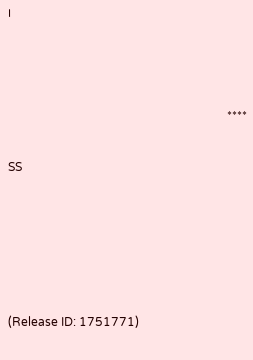।



                                                                         ****

SS





(Release ID: 1751771)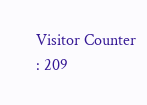Visitor Counter : 209